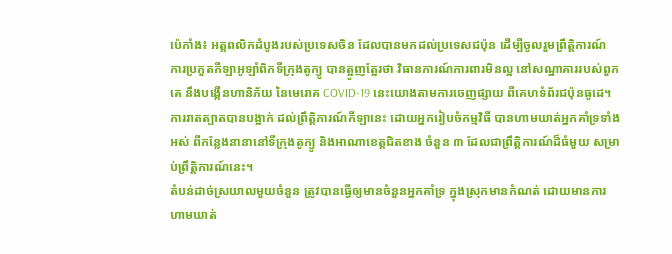ប៉េកាំង៖ អត្តពលិកដំបូងរបស់ប្រទេសចិន ដែលបានមកដល់ប្រទេសជប៉ុន ដើម្បីចូលរួមព្រឹត្តិការណ៍ ការប្រកួតកីឡាអូឡាំពិកទីក្រុងតូក្យូ បានត្អូញត្អែរថា វិធានការណ៍ការពារមិនល្អ នៅសណ្ឋាគាររបស់ពួកគេ នឹងបង្កើនហានិភ័យ នៃមេរោគ COVID-19 នេះយោងតាមការចេញផ្សាយ ពីគេហទំព័រជប៉ុនធូដេ។
ការរាតត្បាតបានបង្អាក់ ដល់ព្រឹត្តិការណ៍កីឡានេះ ដោយអ្នករៀបចំកម្មវិធី បានហាមឃាត់អ្នកគាំទ្រទាំងអស់ ពីកន្លែងនានានៅទីក្រុងតូក្យូ និងអាណាខេត្តជិតខាង ចំនួន ៣ ដែលជាព្រឹត្តិការណ៍ដ៏ធំមួយ សម្រាប់ព្រឹត្តិការណ៍នេះ។
តំបន់ដាច់ស្រយាលមួយចំនួន ត្រូវបានធ្វើឲ្យមានចំនួនអ្នកគាំទ្រ ក្នុងស្រុកមានកំណត់ ដោយមានការហាមឃាត់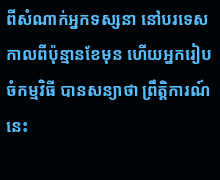ពីសំណាក់អ្នកទស្សនា នៅបរទេសកាលពីប៉ុន្មានខែមុន ហើយអ្នករៀបចំកម្មវិធី បានសន្យាថា ព្រឹត្តិការណ៍នេះ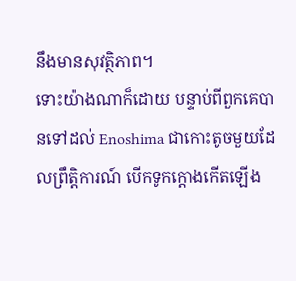នឹងមានសុវត្ថិភាព។
ទោះយ៉ាងណាក៏ដោយ បន្ទាប់ពីពួកគេបានទៅដល់ Enoshima ជាកោះតូចមួយដែលព្រឹត្តិការណ៍ បើកទូកក្តោងកើតឡើង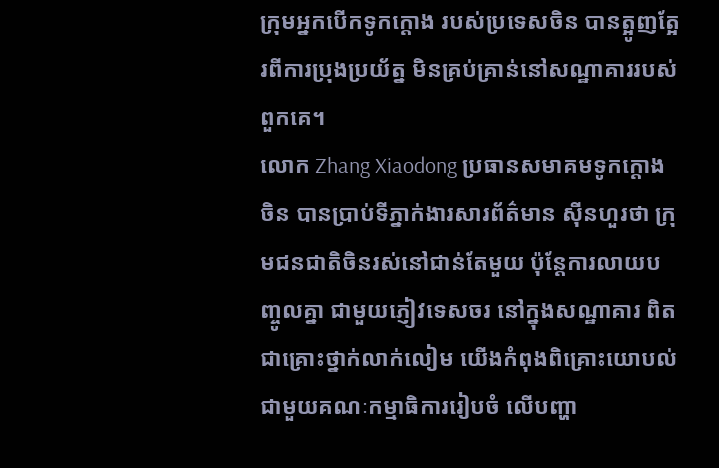ក្រុមអ្នកបើកទូកក្តោង របស់ប្រទេសចិន បានត្អូញត្អែរពីការប្រុងប្រយ័ត្ន មិនគ្រប់គ្រាន់នៅសណ្ឋាគាររបស់ពួកគេ។
លោក Zhang Xiaodong ប្រធានសមាគមទូកក្តោងចិន បានប្រាប់ទីភ្នាក់ងារសារព័ត៌មាន ស៊ីនហួរថា ក្រុមជនជាតិចិនរស់នៅជាន់តែមួយ ប៉ុន្តែការលាយបញ្ចូលគ្នា ជាមួយភ្ញៀវទេសចរ នៅក្នុងសណ្ឋាគារ ពិតជាគ្រោះថ្នាក់លាក់លៀម យើងកំពុងពិគ្រោះយោបល់ ជាមួយគណៈកម្មាធិការរៀបចំ លើបញ្ហា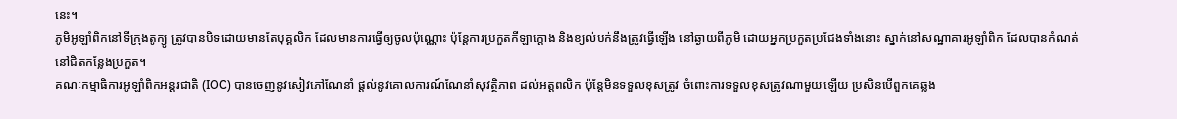នេះ។
ភូមិអូឡាំពិកនៅទីក្រុងតូក្យូ ត្រូវបានបិទដោយមានតែបុគ្គលិក ដែលមានការធ្វើឲ្យចូលប៉ុណ្ណោះ ប៉ុន្តែការប្រកួតកីឡាក្ដោង និងខ្យល់បក់នឹងត្រូវធ្វើឡើង នៅឆ្ងាយពីភូមិ ដោយអ្នកប្រកួតប្រជែងទាំងនោះ ស្នាក់នៅសណ្ឋាគារអូឡាំពិក ដែលបានកំណត់ នៅជិតកន្លែងប្រកួត។
គណៈកម្មាធិការអូឡាំពិកអន្តរជាតិ (IOC) បានចេញនូវសៀវភៅណែនាំ ផ្តល់នូវគោលការណ៍ណែនាំសុវត្ថិភាព ដល់អត្តពលិក ប៉ុន្តែមិនទទួលខុសត្រូវ ចំពោះការទទួលខុសត្រូវណាមួយឡើយ ប្រសិនបើពួកគេឆ្លង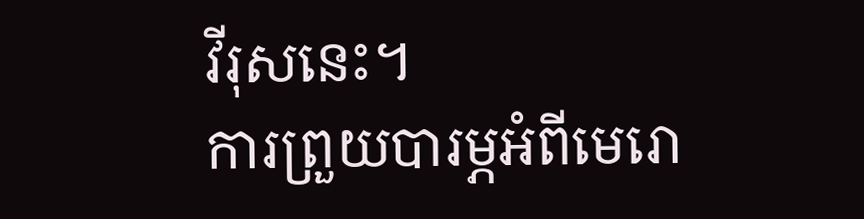វីរុសនេះ។
ការព្រួយបារម្ភអំពីមេរោ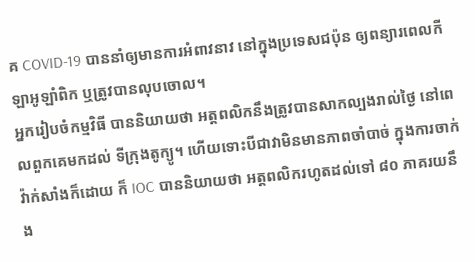គ COVID-19 បាននាំឲ្យមានការអំពាវនាវ នៅក្នុងប្រទេសជប៉ុន ឲ្យពន្យារពេលកីឡាអូឡាំពិក ឬត្រូវបានលុបចោល។
អ្នករៀបចំកម្មវិធី បាននិយាយថា អត្តពលិកនឹងត្រូវបានសាកល្បងរាល់ថ្ងៃ នៅពេលពួកគេមកដល់ ទីក្រុងតូក្យូ។ ហើយទោះបីជាវាមិនមានភាពចាំបាច់ ក្នុងការចាក់វ៉ាក់សាំងក៏ដោយ ក៏ IOC បាននិយាយថា អត្តពលិករហូតដល់ទៅ ៨០ ភាគរយនឹង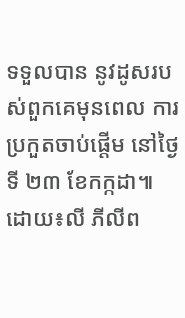ទទួលបាន នូវដូសរបស់ពួកគេមុនពេល ការប្រកួតចាប់ផ្តើម នៅថ្ងៃទី ២៣ ខែកក្កដា៕ ដោយ៖លី ភីលីព